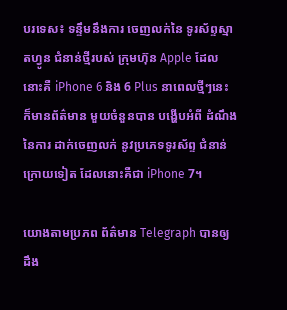បរទេស៖ ទន្ទឹមនឹងការ ចេញលក់នៃ ទូរស័ព្ទស្មាតហ្វូន ជំនាន់ថ្មីរបស់ ក្រុមហ៊ុន Apple ដែលនោះគឺ iPhone 6 និង 6 Plus នាពេលថ្មីៗនេះ ក៏មានព័ត៌មាន មួយចំនួនបាន បង្ហើបអំពី ដំណឹងនៃការ ដាក់ចេញលក់ នូវប្រភេទទូរស័ព្ទ ជំនាន់ក្រោយទៀត ដែលនោះគឺជា iPhone 7។

យោងតាមប្រភព ព័ត៌មាន Telegraph បានឲ្យដឹង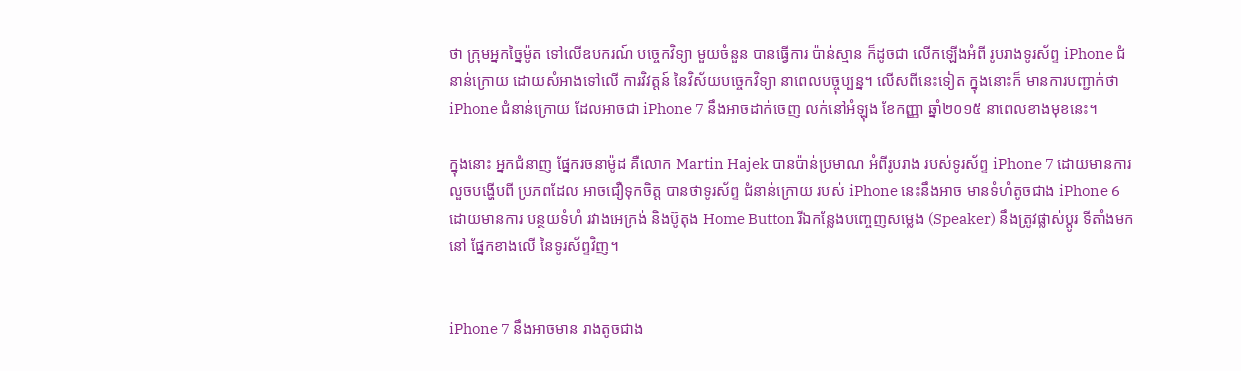ថា ក្រុមអ្នកច្នៃម៉ូត ទៅលើឧបករណ៍ បច្ចេកវិទ្យា មួយចំនួន បានធ្វើការ ប៉ាន់ស្មាន ក៏ដូចជា លើកឡើងអំពី រូបរាងទូរស័ព្ទ iPhone ជំនាន់ក្រោយ ដោយសំអាងទៅលើ ការវិវត្តន៍ នៃវិស័យបច្ចេកវិទ្យា នាពេលបច្ចុប្បន្ន។ លើសពីនេះទៀត ក្នុងនោះក៏ មានការបញ្ជាក់ថា iPhone ជំនាន់ក្រោយ ដែលអាចជា iPhone 7 នឹងអាចដាក់ចេញ លក់នៅអំឡុង ខែកញ្ញា ឆ្នាំ២០១៥ នាពេលខាងមុខនេះ។

ក្នុងនោះ អ្នកជំនាញ ផ្នែករចនាម៉ូដ គឺលោក Martin Hajek បានប៉ាន់ប្រមាណ អំពីរូបរាង របស់ទូរស័ព្ទ iPhone 7 ដោយមានការ លួចបង្ហើបពី ប្រភពដែល អាចជឿទុកចិត្ត បានថាទូរស័ព្ទ ជំនាន់ក្រោយ របស់ iPhone នេះនឹងអាច មានទំហំតូចជាង iPhone 6 ដោយមានការ បន្ថយទំហំ រវាងអេក្រង់ និងប៊ូតុង Home Button រីឯកន្លែងបញ្ចេញសម្លេង (Speaker) នឹងត្រូវផ្លាស់ប្តូរ ទីតាំងមកនៅ ផ្នែកខាងលើ នៃទូរស័ព្ទវិញ។


iPhone 7 នឹងអាចមាន រាងតូចជាង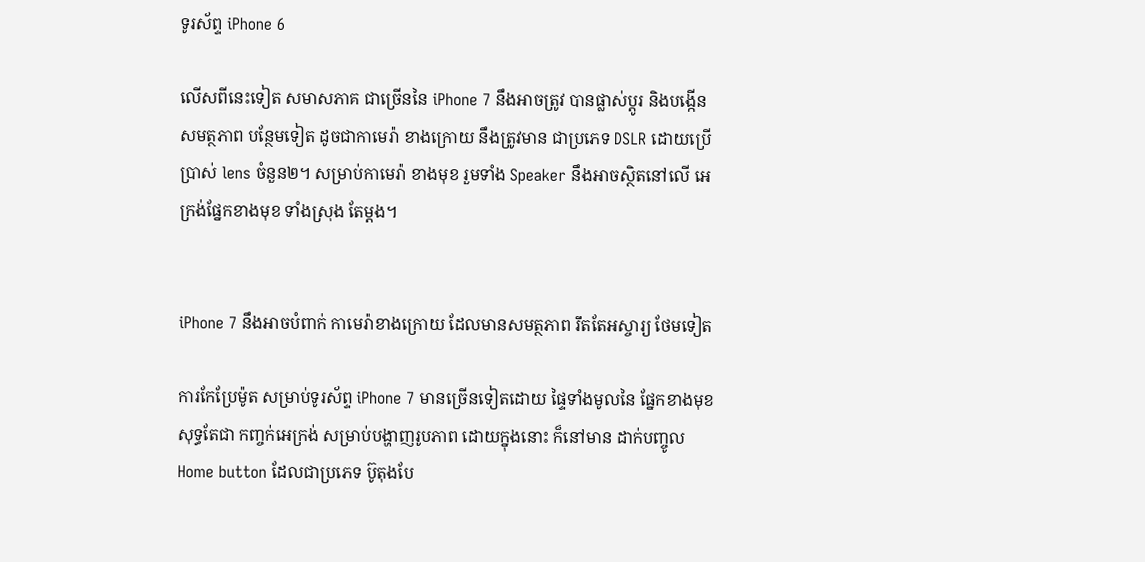ទូរស័ព្ទ iPhone 6

លើសពីនេះទៀត សមាសភាគ ជាច្រើននៃ iPhone 7 នឹងអាចត្រូវ បានផ្លាស់ប្តូរ និងបង្កើនសមត្ថភាព បន្ថែមទៀត ដូចជាកាមេរ៉ា ខាងក្រោយ នឹងត្រូវមាន ជាប្រភេទ DSLR ដោយប្រើប្រាស់ lens ចំនួន២។ សម្រាប់កាមេរ៉ា ខាងមុខ រួមទាំង Speaker នឹងអាចស្ថិតនៅលើ អេក្រង់ផ្នែកខាងមុខ ទាំងស្រុង តែម្តង។


iPhone 7 នឹងអាចបំពាក់ កាមេរ៉ាខាងក្រោយ ដែលមានសមត្ថភាព រឹតតែអស្ចារ្យ ថែមទៀត

ការកែប្រែម៉ូត សម្រាប់ទូរស័ព្ទ iPhone 7 មានច្រើនទៀតដោយ ផ្ទៃទាំងមូលនៃ ផ្នែកខាងមុខ សុទ្ធតែជា កញ្ចក់អេក្រង់ សម្រាប់បង្ហាញរូបភាព ដោយក្នុងនោះ ក៏នៅមាន ដាក់បញ្ចូល Home button ដែលជាប្រភេទ ប៊ូតុងបែ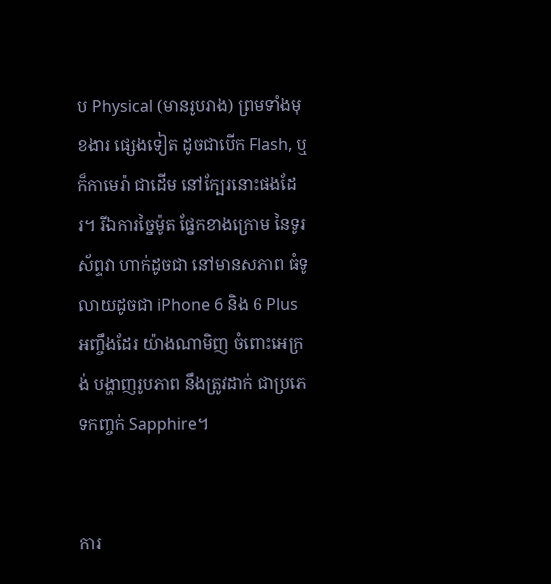ប Physical (មានរូបរាង) ព្រមទាំងមុខងារ ផ្សេងទៀត ដូចជាបើក Flash, ឬក៏កាមេរ៉ា ជាដើម នៅក្បែរនោះផងដែរ។ រីឯការច្នៃម៉ូត ផ្នែកខាងក្រោម នៃទូរស័ព្ទវា ហាក់ដូចជា នៅមានសភាព ធំទូលាយដូចជា iPhone 6 និង 6 Plus អញ្ចឹងដែរ យ៉ាងណាមិញ ចំពោះអេក្រង់ បង្ហាញរូបភាព នឹងត្រូវដាក់ ជាប្រភេទកញ្ចក់ Sapphire។


ការ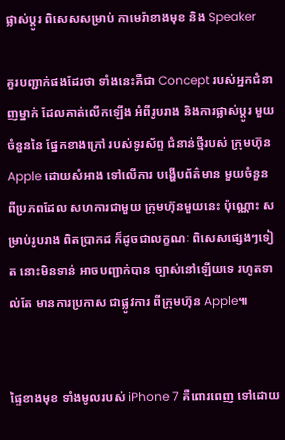ផ្លាស់ប្តូរ ពិសេសសម្រាប់ កាមេរ៉ាខាងមុខ និង Speaker

គួរបញ្ជាក់ផងដែរថា ទាំងនេះគឺជា Concept របស់អ្នកជំនាញម្នាក់ ដែលគាត់លើកឡើង អំពីរូបរាង និងការផ្លាស់ប្តូរ មួយចំនួននៃ ផ្នែកខាងក្រៅ របស់ទូរស័ព្ទ ជំនាន់ថ្មីរបស់ ក្រុមហ៊ុន Apple ដោយសំអាង ទៅលើការ បង្ហើបព័ត៌មាន មួយចំនួន ពីប្រភពដែល សហការជាមួយ ក្រុមហ៊ុនមួយនេះ ប៉ុណ្ណោះ សម្រាប់រូបរាង ពិតប្រាកដ ក៏ដូចជាលក្ខណៈ ពិសេសផ្សេងៗទៀត នោះមិនទាន់ អាចបញ្ជាក់បាន ច្បាស់នៅឡើយទេ រហូតទាល់តែ មានការប្រកាស ជាផ្លូវការ ពីក្រុមហ៊ុន Apple៕


ផ្ទៃខាងមុខ ទាំងមូលរបស់ iPhone 7 គឺពោរពេញ ទៅដោយ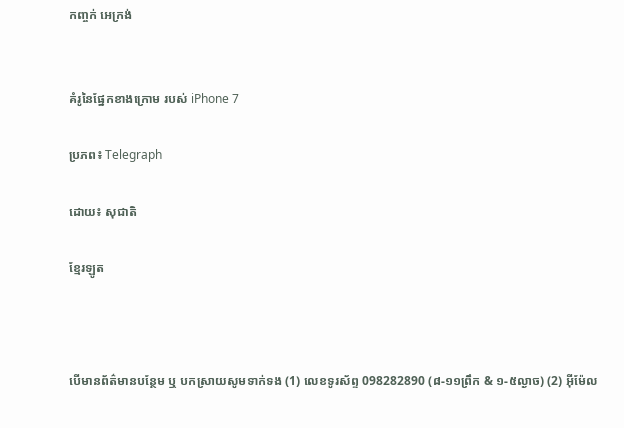កញ្ចក់ អេក្រង់


គំរូនៃផ្នែកខាងក្រោម របស់ iPhone 7

ប្រភព៖ Telegraph

ដោយ៖ សុជាតិ

ខ្មែរឡូត



បើមានព័ត៌មានបន្ថែម ឬ បកស្រាយសូមទាក់ទង (1) លេខទូរស័ព្ទ 098282890 (៨-១១ព្រឹក & ១-៥ល្ងាច) (2) អ៊ីម៉ែល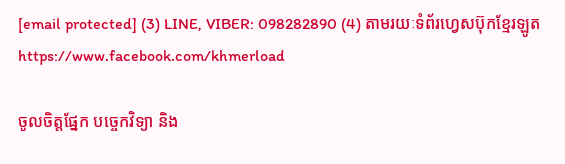[email protected] (3) LINE, VIBER: 098282890 (4) តាមរយៈទំព័រហ្វេសប៊ុកខ្មែរឡូត https://www.facebook.com/khmerload

ចូលចិត្តផ្នែក បច្ចេកវិទ្យា និង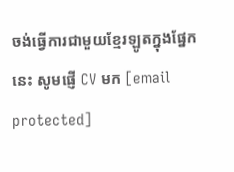ចង់ធ្វើការជាមួយខ្មែរឡូតក្នុងផ្នែកនេះ សូមផ្ញើ CV មក [email protected]